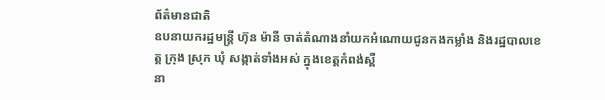ព័ត៌មានជាតិ
ឧបនាយករដ្ឋមន្ត្រី ហ៊ុន ម៉ានី ចាត់តំណាងនាំយកអំណោយជូនកងកម្លាំង និងរដ្ឋបាលខេត្ត ក្រុង ស្រុក ឃុំ សង្កាត់ទាំងអស់ ក្នុងខេត្តកំពង់ស្ពឺ
នា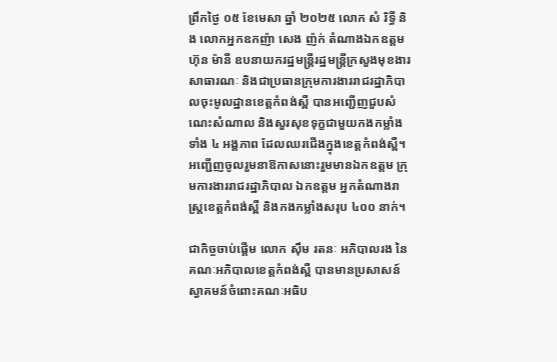ព្រឹកថ្ងៃ ០៥ ខែមេសា ឆ្នាំ ២០២៥ លោក សំ រិទ្ធី និង លោកអ្នកឧកញ៉ា សេង ញ៉ក់ តំណាងឯកឧត្ដម ហ៊ុន ម៉ានី ឧបនាយករដ្ឋមន្ត្រីរដ្ឋមន្ត្រីក្រសួងមុខងារសាធារណៈ និងជាប្រធានក្រុមការងាររាជរដ្ឋាភិបាលចុះមូលដ្ឋានខេត្តកំពង់ស្ពឺ បានអញ្ជើញជួបសំណេះសំណាល និងសួរសុខទុក្ខជាមួយកងកម្លាំងទាំង ៤ អង្គភាព ដែលឈរជើងក្នុងខេត្តកំពង់ស្ពឺ។ អញ្ជើញចូលរួមនាឱកាសនោះរួមមានឯកឧត្ដម ក្រុមការងាររាជរដ្ឋាភិបាល ឯកឧត្ដម អ្នកតំណាងរាស្ត្រខេត្តកំពង់ស្ពឺ និងកងកម្លាំងសរុប ៤០០ នាក់។

ជាកិច្ចចាប់ផ្ដើម លោក ស៊ឹម រតនៈ អភិបាលរង នៃគណៈអភិបាលខេត្តកំពង់ស្ពឺ បានមានប្រសាសន៍ស្វាគមន៍ចំពោះគណៈអធិប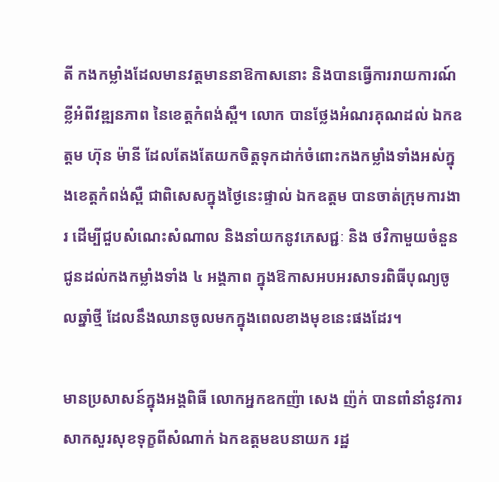តី កងកម្លាំងដែលមានវត្តមាននាឱកាសនោះ និងបានធ្វើការរាយការណ៍ខ្លីអំពីវឌ្ឍនភាព នៃខេត្តកំពង់ស្ពឺ។ លោក បានថ្លែងអំណរគុណដល់ ឯកឧត្តម ហ៊ុន ម៉ានី ដែលតែងតែយកចិត្តទុកដាក់ចំពោះកងកម្លាំងទាំងអស់ក្នុងខេត្តកំពង់ស្ពឺ ជាពិសេសក្នុងថ្ងៃនេះផ្ទាល់ ឯកឧត្តម បានចាត់ក្រុមការងារ ដើម្បីជួបសំណេះសំណាល និងនាំយកនូវភេសជ្ជៈ និង ថវិកាមួយចំនួន ជូនដល់កងកម្លាំងទាំង ៤ អង្គភាព ក្នុងឱកាសអបអរសាទរពិធីបុណ្យចូលឆ្នាំថ្មី ដែលនឹងឈានចូលមកក្នុងពេលខាងមុខនេះផងដែរ។

មានប្រសាសន៍ក្នុងអង្គពិធី លោកអ្នកឧកញ៉ា សេង ញ៉ក់ បានពាំនាំនូវការសាកសួរសុខទុក្ខពីសំណាក់ ឯកឧត្តមឧបនាយក រដ្ឋ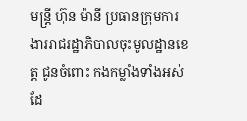មន្ត្រី ហ៊ុន ម៉ានី ប្រធានក្រុមការងាររាជរដ្ឋាភិបាលចុះមូលដ្ឋានខេត្ត ជូនចំពោះ កងកម្លាំងទាំងអស់ ដែ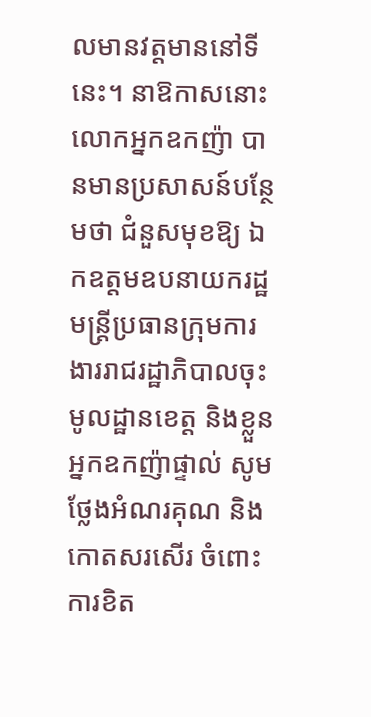លមានវត្តមាននៅទីនេះ។ នាឱកាសនោះ លោកអ្នកឧកញ៉ា បានមានប្រសាសន៍បន្ថែមថា ជំនួសមុខឱ្យ ឯកឧត្តមឧបនាយករដ្ឋមន្ត្រីប្រធានក្រុមការងាររាជរដ្ឋាភិបាលចុះមូលដ្ឋានខេត្ត និងខ្លួនអ្នកឧកញ៉ាផ្ទាល់ សូមថ្លែងអំណរគុណ និងកោតសរសើរ ចំពោះការខិត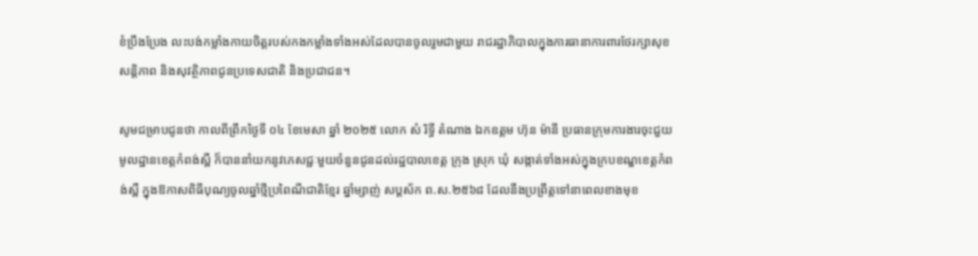ខំប្រឹងប្រែង លះបង់កម្លាំងកាយចិត្តរបស់កងកម្លាំងទាំងអស់ដែលបានចូលរួមជាមួយ រាជរដ្ឋាភិបាលក្នុងការធានាការពារថែរក្សាសុខសន្តិភាព និងសុវត្ថិភាពជូនប្រទេសជាតិ និងប្រជាជន។

សូមជម្រាបជូនថា កាលពីព្រឹកថ្ងៃទី ០៤ ខែមេសា ឆ្នាំ ២០២៥ លោក សំ រិទ្ធី តំណាង ឯកឧត្តម ហ៊ុន ម៉ានី ប្រធានក្រុមការងារចុះជួយមូលដ្ឋានខេត្តកំពង់ស្ពឺ ក៏បាននាំយកនូវភេសជ្ជៈមួយចំនួនជូនដល់រដ្ឋបាលខេត្ត ក្រុង ស្រុក ឃុំ សង្កាត់ទាំងអស់ក្នុងក្របខណ្ឌខេត្តកំពង់ស្ពឺ ក្នុងឱកាសពិធីបុណ្យចូលឆ្នាំថ្មីប្រពៃណីជាតិខ្មែរ ឆ្នាំម្សាញ់ សប្តស័ក ព.ស.២៥៦៨ ដែលនឹងប្រព្រឹត្តទៅនាពេលខាងមុខ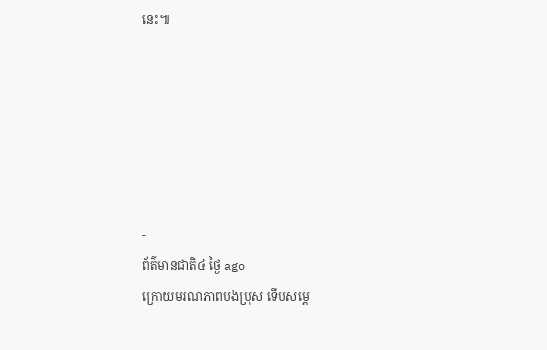នេះ៕






-
ព័ត៌មានជាតិ៤ ថ្ងៃ ago
ក្រោយមរណភាពបងប្រុស ទើបសម្ដេ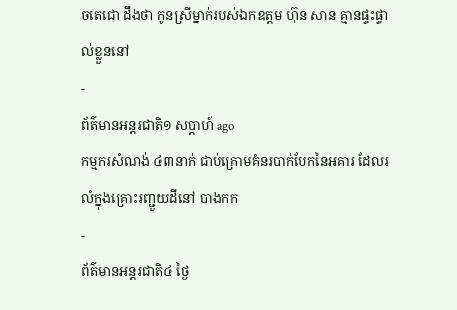ចតេជោ ដឹងថា កូនស្រីម្នាក់របស់ឯកឧត្តម ហ៊ុន សាន គ្មានផ្ទះផ្ទាល់ខ្លួននៅ
-
ព័ត៌មានអន្ដរជាតិ១ សប្តាហ៍ ago
កម្មករសំណង់ ៤៣នាក់ ជាប់ក្រោមគំនរបាក់បែកនៃអគារ ដែលរលំក្នុងគ្រោះរញ្ជួយដីនៅ បាងកក
-
ព័ត៌មានអន្ដរជាតិ៤ ថ្ងៃ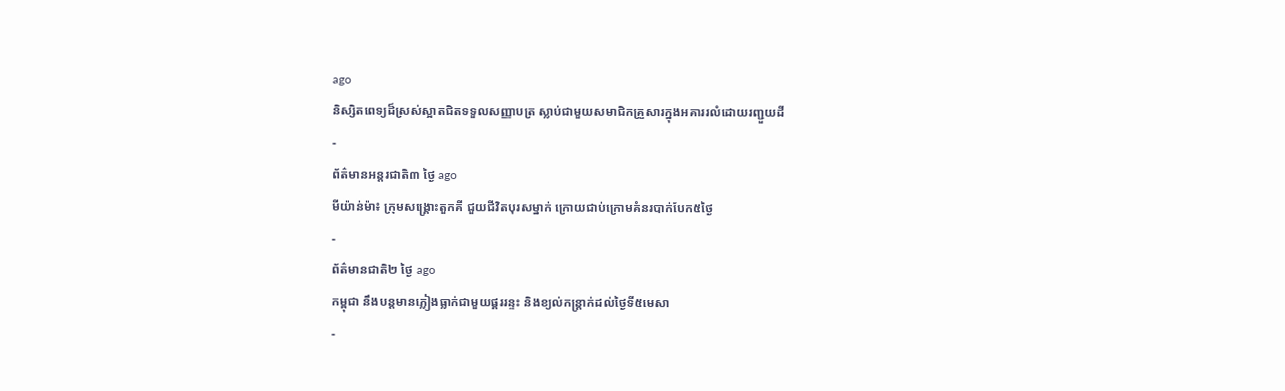ago
និស្សិតពេទ្យដ៏ស្រស់ស្អាតជិតទទួលសញ្ញាបត្រ ស្លាប់ជាមួយសមាជិកគ្រួសារក្នុងអគាររលំដោយរញ្ជួយដី
-
ព័ត៌មានអន្ដរជាតិ៣ ថ្ងៃ ago
មីយ៉ាន់ម៉ា៖ ក្រុមសង្គ្រោះតួកគី ជួយជីវិតបុរសម្នាក់ ក្រោយជាប់ក្រោមគំនរបាក់បែក៥ថ្ងៃ
-
ព័ត៌មានជាតិ២ ថ្ងៃ ago
កម្ពុជា នឹងបន្តមានភ្លៀងធ្លាក់ជាមួយផ្គររន្ទះ និងខ្យល់កន្ត្រាក់ដល់ថ្ងៃទី៥មេសា
-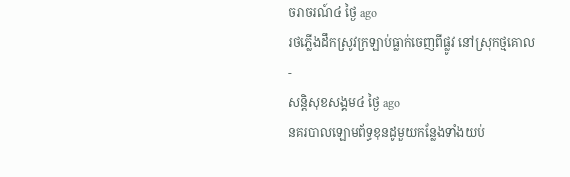ចរាចរណ៍៤ ថ្ងៃ ago
រថភ្លើងដឹកស្រូវក្រឡាប់ធ្លាក់ចេញពីផ្លូវ នៅស្រុកថ្មគោល
-
សន្តិសុខសង្គម៤ ថ្ងៃ ago
នគរបាលឡោមព័ទ្ធខុនដូមួយកន្លែងទាំងយប់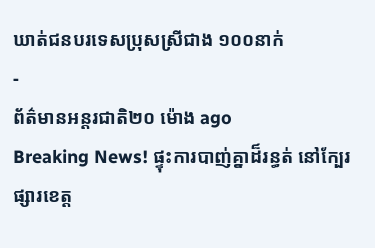ឃាត់ជនបរទេសប្រុសស្រីជាង ១០០នាក់
-
ព័ត៌មានអន្ដរជាតិ២០ ម៉ោង ago
Breaking News! ផ្ទុះការបាញ់គ្នាដ៏រន្ធត់ នៅក្បែរផ្សារខេត្ត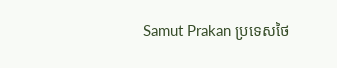Samut Prakan ប្រទេសថៃ